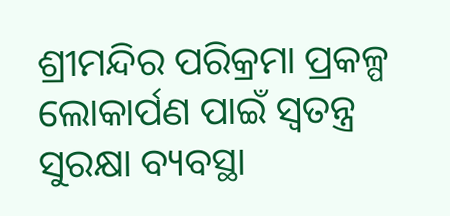ଶ୍ରୀମନ୍ଦିର ପରିକ୍ରମା ପ୍ରକଳ୍ପ ଲୋକାର୍ପଣ ପାଇଁ ସ୍ୱତନ୍ତ୍ର ସୁରକ୍ଷା ବ୍ୟବସ୍ଥା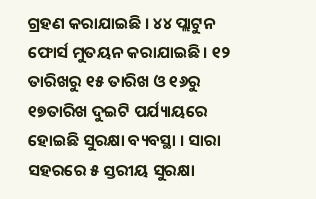ଗ୍ରହଣ କରାଯାଇଛି । ୪୪ ପ୍ଲାଟୁନ ଫୋର୍ସ ମୁତୟନ କରାଯାଇଛି । ୧୨ ତାରିଖରୁ ୧୫ ତାରିଖ ଓ ୧୬ରୁ ୧୭ତାରିଖ ଦୁଇଟି ପର୍ଯ୍ୟାୟରେ ହୋଇଛି ସୁରକ୍ଷା ବ୍ୟବସ୍ଥା । ସାରା ସହରରେ ୫ ସ୍ତରୀୟ ସୁରକ୍ଷା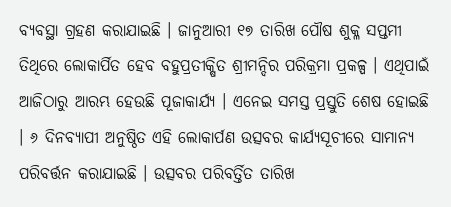ବ୍ୟବସ୍ଥା ଗ୍ରହଣ କରାଯାଇଛି । ଜାନୁଆରୀ ୧୭ ତାରିଖ ପୌଷ ଶୁକ୍ଳ ସପ୍ତମୀ ତିଥିରେ ଲୋକାର୍ପିତ ହେବ ବହୁପ୍ରତୀକ୍ଷିତ ଶ୍ରୀମନ୍ଦିର ପରିକ୍ରମା ପ୍ରକଳ୍ପ । ଏଥିପାଇଁ ଆଜିଠାରୁ ଆରମ୍ଭ ହେଉଛି ପୂଜାକାର୍ଯ୍ୟ । ଏନେଇ ସମସ୍ତ ପ୍ରସ୍ତୁତି ଶେଷ ହୋଇଛି । ୬ ଦିନବ୍ୟାପୀ ଅନୁଷ୍ଠିତ ଏହି ଲୋକାର୍ପଣ ଉତ୍ସବର କାର୍ଯ୍ୟସୂଚୀରେ ସାମାନ୍ୟ ପରିବର୍ତ୍ତନ କରାଯାଇଛି । ଉତ୍ସବର ପରିବର୍ତ୍ତିତ ତାରିଖ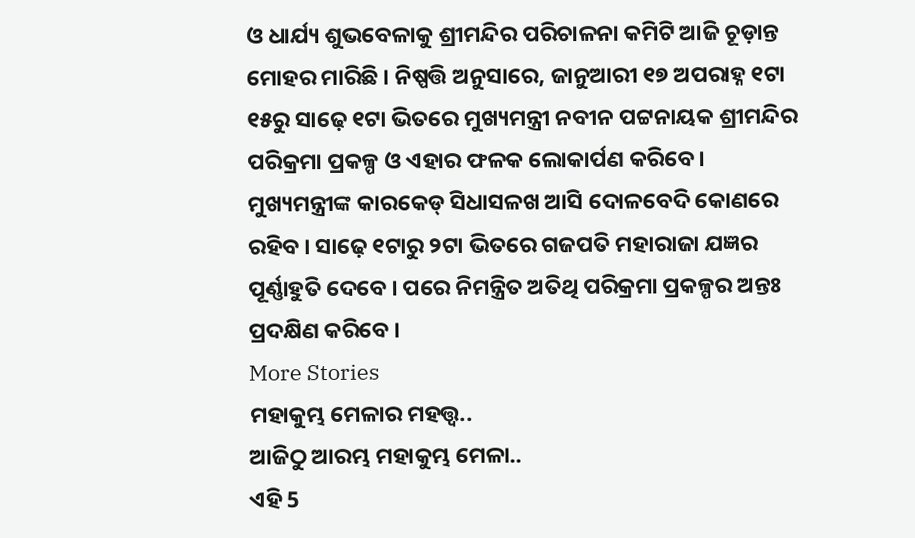ଓ ଧାର୍ଯ୍ୟ ଶୁଭବେଳାକୁ ଶ୍ରୀମନ୍ଦିର ପରିଚାଳନା କମିଟି ଆଜି ଚୂଡ଼ାନ୍ତ ମୋହର ମାରିଛି । ନିଷ୍ପତ୍ତି ଅନୁସାରେ, ଜାନୁଆରୀ ୧୭ ଅପରାହ୍ନ ୧ଟା ୧୫ରୁ ସାଢ଼େ ୧ଟା ଭିତରେ ମୁଖ୍ୟମନ୍ତ୍ରୀ ନବୀନ ପଟ୍ଟନାୟକ ଶ୍ରୀମନ୍ଦିର ପରିକ୍ରମା ପ୍ରକଳ୍ପ ଓ ଏହାର ଫଳକ ଲୋକାର୍ପଣ କରିବେ । ମୁଖ୍ୟମନ୍ତ୍ରୀଙ୍କ କାରକେଡ୍ ସିଧାସଳଖ ଆସି ଦୋଳବେଦି କୋଣରେ ରହିବ । ସାଢ଼େ ୧ଟାରୁ ୨ଟା ଭିତରେ ଗଜପତି ମହାରାଜା ଯଜ୍ଞର ପୂର୍ଣ୍ଣାହୁତି ଦେବେ । ପରେ ନିମନ୍ତ୍ରିତ ଅତିଥି ପରିକ୍ରମା ପ୍ରକଳ୍ପର ଅନ୍ତଃ ପ୍ରଦକ୍ଷିଣ କରିବେ ।
More Stories
ମହାକୁମ୍ଭ ମେଳାର ମହତ୍ତ୍ବ..
ଆଜିଠୁ ଆରମ୍ଭ ମହାକୁମ୍ଭ ମେଳା..
ଏହି 5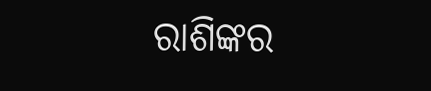ରାଶିଙ୍କର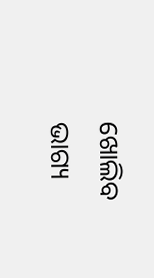ଖୋଲିବ ଭାଗ୍ୟ